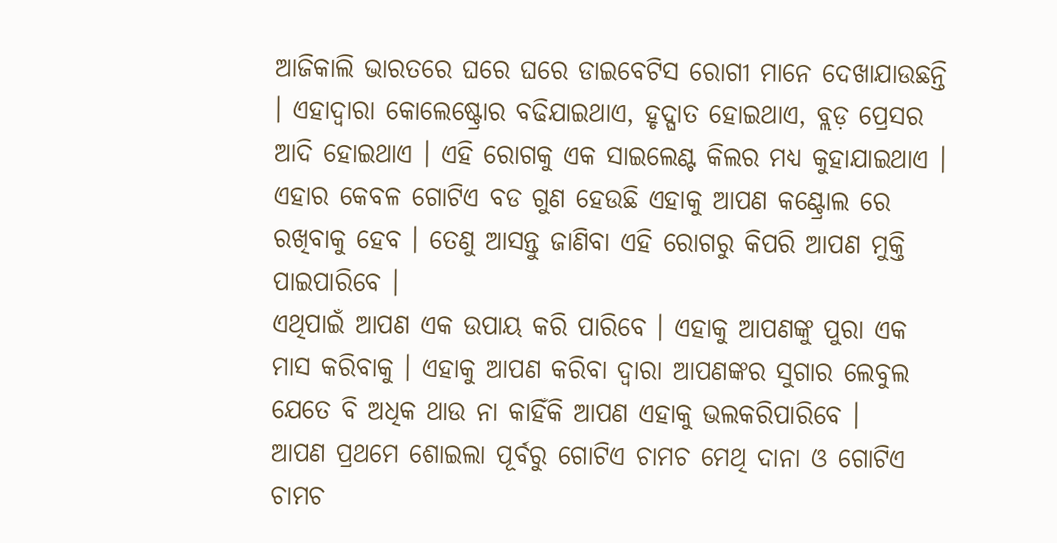ଆଜିକାଲି ଭାରତରେ ଘରେ ଘରେ ଡାଇବେଟିସ ରୋଗୀ ମାନେ ଦେଖାଯାଉଛନ୍ତି । ଏହାଦ୍ୱାରା କୋଲେଷ୍ଟ୍ରୋର ବଢିଯାଇଥାଏ, ହୃଦ୍ଘାତ ହୋଇଥାଏ, ବ୍ଲଡ଼ ପ୍ରେସର ଆଦି ହୋଇଥାଏ । ଏହି ରୋଗକୁ ଏକ ସାଇଲେଣ୍ଟ କିଲର ମଧ୍ୟ କୁହାଯାଇଥାଏ । ଏହାର କେବଳ ଗୋଟିଏ ବଡ ଗୁଣ ହେଉଛି ଏହାକୁ ଆପଣ କଣ୍ଟ୍ରୋଲ ରେ ରଖିବାକୁ ହେବ । ତେଣୁ ଆସନ୍ତୁ ଜାଣିବା ଏହି ରୋଗରୁ କିପରି ଆପଣ ମୁକ୍ତି ପାଇପାରିବେ ।
ଏଥିପାଇଁ ଆପଣ ଏକ ଉପାୟ କରି ପାରିବେ । ଏହାକୁ ଆପଣଙ୍କୁ ପୁରା ଏକ ମାସ କରିବାକୁ । ଏହାକୁ ଆପଣ କରିବା ଦ୍ୱାରା ଆପଣଙ୍କର ସୁଗାର ଲେବୁଲ ଯେତେ ବି ଅଧିକ ଥାଉ ନା କାହିଁକି ଆପଣ ଏହାକୁ ଭଲକରିପାରିବେ ।
ଆପଣ ପ୍ରଥମେ ଶୋଇଲା ପୂର୍ବରୁ ଗୋଟିଏ ଚାମଚ ମେଥି ଦାନା ଓ ଗୋଟିଏ ଚାମଚ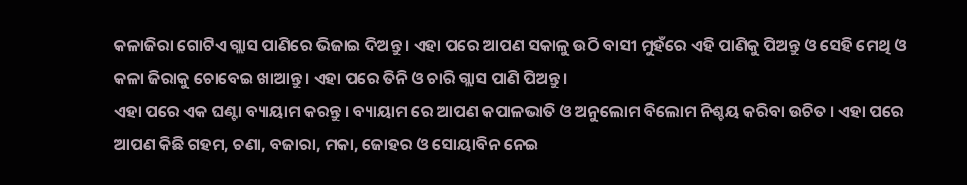କଳାଜିରା ଗୋଟିଏ ଗ୍ଲାସ ପାଣିରେ ଭିଜାଇ ଦିଅନ୍ତୁ । ଏହା ପରେ ଆପଣ ସକାଳୁ ଉଠି ବାସୀ ମୁହଁରେ ଏହି ପାଣିକୁ ପିଅନ୍ତୁ ଓ ସେହି ମେଥି ଓ କଳା ଜିରାକୁ ଚୋବେଇ ଖାଆନ୍ତୁ । ଏହା ପରେ ତିନି ଓ ଚାରି ଗ୍ଲାସ ପାଣି ପିଅନ୍ତୁ ।
ଏହା ପରେ ଏକ ଘଣ୍ଟା ବ୍ୟାୟାମ କରନ୍ତୁ । ବ୍ୟାୟାମ ରେ ଆପଣ କପାଳଭାତି ଓ ଅନୁଲୋମ ବିଲୋମ ନିଶ୍ଚୟ କରିବା ଉଚିତ । ଏହା ପରେ ଆପଣ କିଛି ଗହମ, ଚଣା, ବଜାରା, ମକା, ଜୋହର ଓ ସୋୟାବିନ ନେଇ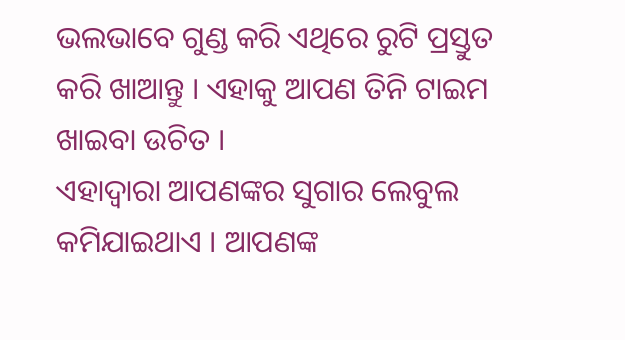ଭଲଭାବେ ଗୁଣ୍ଡ କରି ଏଥିରେ ରୁଟି ପ୍ରସ୍ତୁତ କରି ଖାଆନ୍ତୁ । ଏହାକୁ ଆପଣ ତିନି ଟାଇମ ଖାଇବା ଉଚିତ ।
ଏହାଦ୍ୱାରା ଆପଣଙ୍କର ସୁଗାର ଲେବୁଲ କମିଯାଇଥାଏ । ଆପଣଙ୍କ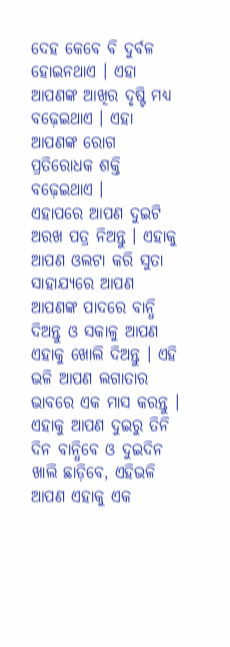ଦେହ କେବେ ବି ଦୁର୍ବଳ ହୋଇନଥାଏ । ଏହା ଆପଣଙ୍କ ଆଖିର ଦୃଷ୍ଟି ମଧ୍ୟ ବଢ଼େଇଥାଏ । ଏହା ଆପଣଙ୍କ ରୋଗ ପ୍ରତିରୋଧକ ଶକ୍ତି ବଢ଼େଇଥାଏ ।
ଏହାପରେ ଆପଣ ଦୁଇଟି ଅରଖ ପତ୍ର ନିଅନ୍ତୁ । ଏହାକୁ ଆପଣ ଓଲଟା କରି ସୁତା ସାହାଯ୍ୟରେ ଆପଣ ଆପଣଙ୍କ ପାଦରେ ବାନ୍ଧି ଦିଅନ୍ତୁ ଓ ସକାଳୁ ଆପଣ ଏହାକୁ ଖୋଲି ଦିଅନ୍ତୁ । ଏହି ଭଳି ଆପଣ ଲଗାତାର ଭାବରେ ଏକ ମାସ କରନ୍ତୁ । ଏହାକୁ ଆପଣ ଦୁଇରୁ ତିନି ଦିନ ବାନ୍ଧିବେ ଓ ଦୁଇଦିନ ଖାଲି ଛାଡ଼ିବେ, ଏହିଭଳି ଆପଣ ଏହାକୁ ଏକ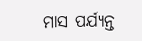ମାସ ପର୍ଯ୍ୟନ୍ତ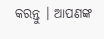କରନ୍ତୁ । ଆପଣଙ୍କ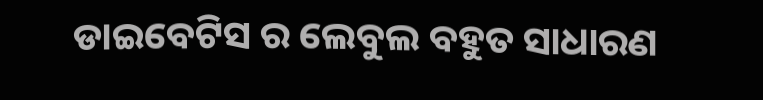ଡାଇବେଟିସ ର ଲେବୁଲ ବହୁତ ସାଧାରଣ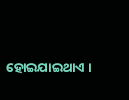ହୋଇଯାଇଥାଏ ।